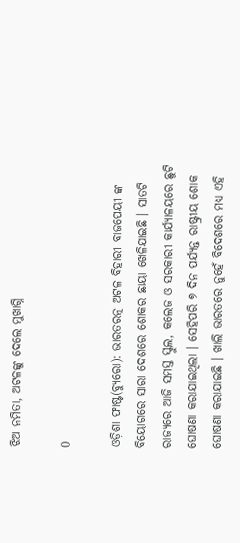ଝିଅ ନମିତା, ଅଟଳଙ୍କୁ ଦେଲେ ମୁଖାଗ୍ନି

0

ଓଡ଼ିଶା ଫାଷ୍ଟ(ବ୍ୟୁରୋ): ଭାରତରତ୍ନ ଅଟଳ ବିହାରୀ ବାଜପେୟୀ ଙ୍କ ବିୟୋଗରେ ସାରା ଦେଶରେ ଶୋକର ଛାୟା ଖେଳିଯାଇଛି । ସାତଟି ରାଜ୍ୟରେ ଆଜି ସମସ୍ତ ସ୍କୁଲ, କଲେଜ ଓ ସରକାରୀ କାର୍ଯ୍ୟାଳୟରେ ଛୁଟି ଘୋଷଣା କରାଯାଇଥିଲା । ସେହିପରି ୭ ଦିନ ପର୍ଯ୍ୟନ୍ତ ରାଷ୍ଟ୍ରୀୟ ଶୋକ ଘୋଷଣା କରାଯାଇଛି । ଖାଲି ଭାରତରେ ନୁହେଁ ବିଦେଶରେ ମଧ୍ୟ ଏହି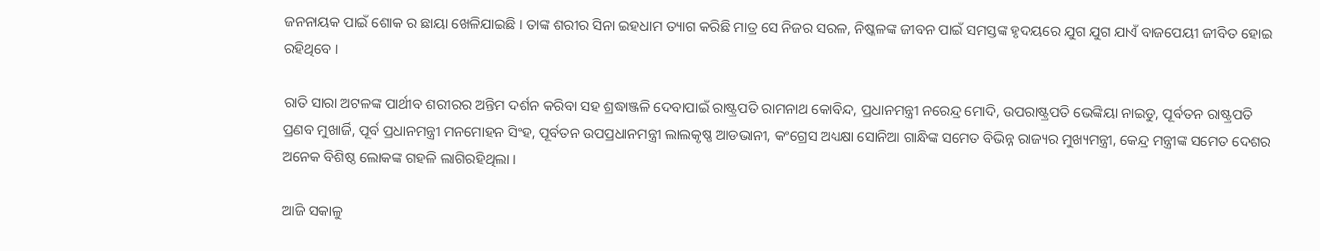ଜନନାୟକ ପାଇଁ ଶୋକ ର ଛାୟା ଖେଳିଯାଇଛି । ତାଙ୍କ ଶରୀର ସିନା ଇହଧାମ ତ୍ୟାଗ କରିଛି ମାତ୍ର ସେ ନିଜର ସରଳ, ନିଷ୍କଳଙ୍କ ଜୀବନ ପାଇଁ ସମସ୍ତଙ୍କ ହୃଦୟରେ ଯୁଗ ଯୁଗ ଯାଏଁ ବାଜପେୟୀ ଜୀବିତ ହୋଇ ରହିଥିବେ ।

ରାତି ସାରା ଅଟଳଙ୍କ ପାର୍ଥୀବ ଶରୀରର ଅନ୍ତିମ ଦର୍ଶନ କରିବା ସହ ଶ୍ରଦ୍ଧାଞ୍ଜଳି ଦେବାପାଇଁ ରାଷ୍ଟ୍ରପତି ରାମନାଥ କୋବିନ୍ଦ, ପ୍ରଧାନମନ୍ତ୍ରୀ ନରେନ୍ଦ୍ର ମୋଦି, ଉପରାଷ୍ଟ୍ରପତି ଭେଙ୍କିୟା ନାଇଡୁ, ପୂର୍ବତନ ରାଷ୍ଟ୍ରପତି ପ୍ରଣବ ମୁଖାର୍ଜି, ପୂର୍ବ ପ୍ରଧାନମନ୍ତ୍ରୀ ମନମୋହନ ସିଂହ, ପୂର୍ବତନ ଉପପ୍ରଧାନମନ୍ତ୍ରୀ ଲାଲକୃଷ୍ଣ ଆଡଭାନୀ, କଂଗ୍ରେସ ଅଧ୍ୟକ୍ଷା ସୋନିଆ ଗାନ୍ଧିଙ୍କ ସମେତ ବିଭିନ୍ନ ରାଜ୍ୟର ମୁଖ୍ୟମନ୍ତ୍ରୀ, କେନ୍ଦ୍ର ମନ୍ତ୍ରୀଙ୍କ ସମେତ ଦେଶର ଅନେକ ବିଶିଷ୍ଠ ଲୋକଙ୍କ ଗହଳି ଲାଗିରହିଥିଲା ।

ଆଜି ସକାଳୁ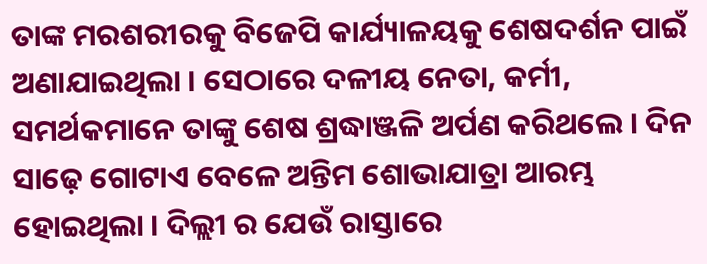ତାଙ୍କ ମରଶରୀରକୁ ବିଜେପି କାର୍ଯ୍ୟାଳୟକୁ ଶେଷଦର୍ଶନ ପାଇଁ ଅଣାଯାଇଥିଲା । ସେଠାରେ ଦଳୀୟ ନେତା, କର୍ମୀ, ସମର୍ଥକମାନେ ତାଙ୍କୁ ଶେଷ ଶ୍ରଦ୍ଧାଞ୍ଜଳି ଅର୍ପଣ କରିଥଲେ । ଦିନ ସାଢ଼େ ଗୋଟାଏ ବେଳେ ଅନ୍ତିମ ଶୋଭାଯାତ୍ରା ଆରମ୍ଭ ହୋଇଥିଲା । ଦିଲ୍ଲୀ ର ଯେଉଁ ରାସ୍ତାରେ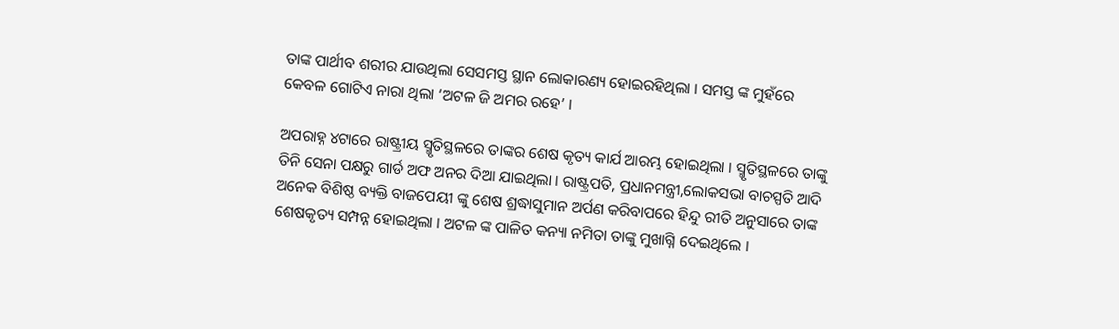ତାଙ୍କ ପାର୍ଥୀବ ଶରୀର ଯାଉଥିଲା ସେସମସ୍ତ ସ୍ଥାନ ଲୋକାରଣ୍ୟ ହୋଇରହିଥିଲା । ସମସ୍ତ ଙ୍କ ମୁହଁରେ କେବଳ ଗୋଟିଏ ନାରା ଥିଲା ‘ଅଟଳ ଜି ଅମର ରହେ’ ।

ଅପରାହ୍ନ ୪ଟାରେ ରାଷ୍ଟ୍ରୀୟ ସ୍ମୃତିସ୍ଥଳରେ ତାଙ୍କର ଶେଷ କୃତ୍ୟ କାର୍ଯ ଆରମ୍ଭ ହୋଇଥିଲା । ସ୍ମୃତିସ୍ଥଳରେ ତାଙ୍କୁ ତିନି ସେନା ପକ୍ଷରୁ ଗାର୍ଡ ଅଫ ଅନର ଦିଆ ଯାଇଥିଲା । ରାଷ୍ଟ୍ରପତି, ପ୍ରଧାନମନ୍ତ୍ରୀ,ଲୋକସଭା ବାଚସ୍ପତି ଆଦି ଅନେକ ବିଶିଷ୍ଠ ବ୍ୟକ୍ତି ବାଜପେୟୀ ଙ୍କୁ ଶେଷ ଶ୍ରଦ୍ଧାସୁମାନ ଅର୍ପଣ କରିବାପରେ ହିନ୍ଦୁ ରୀତି ଅନୁସାରେ ତାଙ୍କ ଶେଷକୃତ୍ୟ ସମ୍ପନ୍ନ ହୋଇଥିଲା । ଅଟଳ ଙ୍କ ପାଳିତ କନ୍ୟା ନମିତା ତାଙ୍କୁ ମୁଖାଗ୍ନି ଦେଇଥିଲେ ।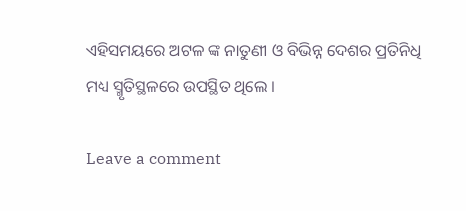ଏହିସମୟରେ ଅଟଳ ଙ୍କ ନାତୁଣୀ ଓ ବିଭିନ୍ନ ଦେଶର ପ୍ରତିନିଧି ମଧ୍ୟ ସ୍ମୃତିସ୍ଥଳରେ ଉପସ୍ଥିତ ଥିଲେ ।

Leave a comment